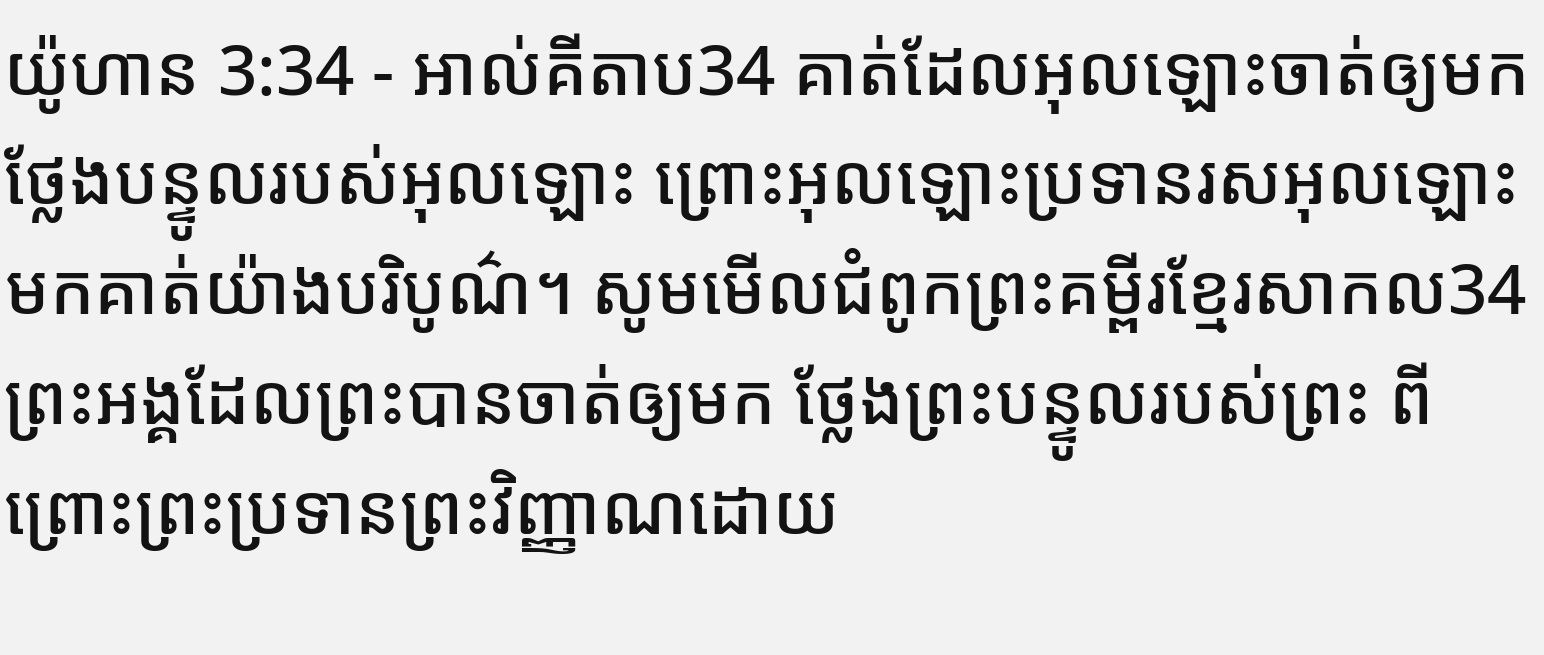យ៉ូហាន 3:34 - អាល់គីតាប34 គាត់ដែលអុលឡោះចាត់ឲ្យមក ថ្លែងបន្ទូលរបស់អុលឡោះ ព្រោះអុលឡោះប្រទានរសអុលឡោះមកគាត់យ៉ាងបរិបូណ៌។ សូមមើលជំពូកព្រះគម្ពីរខ្មែរសាកល34 ព្រះអង្គដែលព្រះបានចាត់ឲ្យមក ថ្លែងព្រះបន្ទូលរបស់ព្រះ ពីព្រោះព្រះប្រទានព្រះវិញ្ញាណដោយ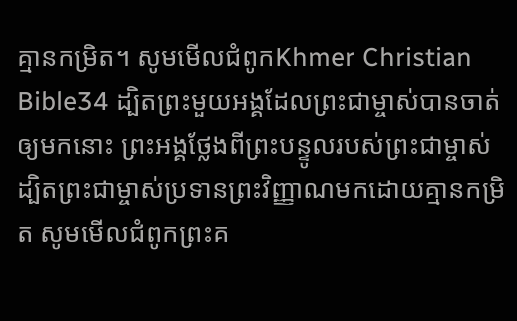គ្មានកម្រិត។ សូមមើលជំពូកKhmer Christian Bible34 ដ្បិតព្រះមួយអង្គដែលព្រះជាម្ចាស់បានចាត់ឲ្យមកនោះ ព្រះអង្គថ្លែងពីព្រះបន្ទូលរបស់ព្រះជាម្ចាស់ ដ្បិតព្រះជាម្ចាស់ប្រទានព្រះវិញ្ញាណមកដោយគ្មានកម្រិត សូមមើលជំពូកព្រះគ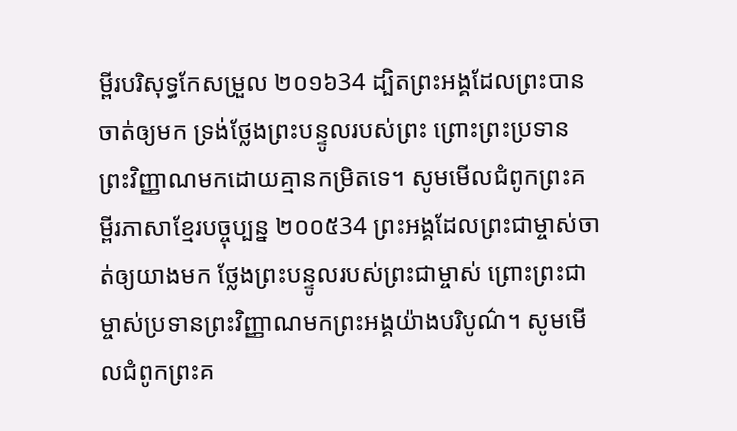ម្ពីរបរិសុទ្ធកែសម្រួល ២០១៦34 ដ្បិតព្រះអង្គដែលព្រះបានចាត់ឲ្យមក ទ្រង់ថ្លែងព្រះបន្ទូលរបស់ព្រះ ព្រោះព្រះប្រទានព្រះវិញ្ញាណមកដោយគ្មានកម្រិតទេ។ សូមមើលជំពូកព្រះគម្ពីរភាសាខ្មែរបច្ចុប្បន្ន ២០០៥34 ព្រះអង្គដែលព្រះជាម្ចាស់ចាត់ឲ្យយាងមក ថ្លែងព្រះបន្ទូលរបស់ព្រះជាម្ចាស់ ព្រោះព្រះជាម្ចាស់ប្រទានព្រះវិញ្ញាណមកព្រះអង្គយ៉ាងបរិបូណ៌។ សូមមើលជំពូកព្រះគ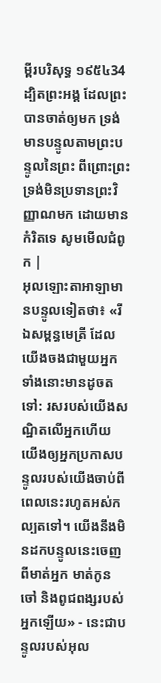ម្ពីរបរិសុទ្ធ ១៩៥៤34 ដ្បិតព្រះអង្គ ដែលព្រះបានចាត់ឲ្យមក ទ្រង់មានបន្ទូលតាមព្រះបន្ទូលនៃព្រះ ពីព្រោះព្រះទ្រង់មិនប្រទានព្រះវិញ្ញាណមក ដោយមានកំរិតទេ សូមមើលជំពូក |
អុលឡោះតាអាឡាមានបន្ទូលទៀតថា៖ «រីឯសម្ពន្ធមេត្រី ដែលយើងចងជាមួយអ្នកទាំងនោះមានដូចតទៅ: រសរបស់យើងសណ្ឋិតលើអ្នកហើយ យើងឲ្យអ្នកប្រកាសបន្ទូលរបស់យើងចាប់ពីពេលនេះរហូតអស់កល្បតទៅ។ យើងនឹងមិនដកបន្ទូលនេះចេញពីមាត់អ្នក មាត់កូនចៅ និងពូជពង្សរបស់អ្នកឡើយ» - នេះជាបន្ទូលរបស់អុល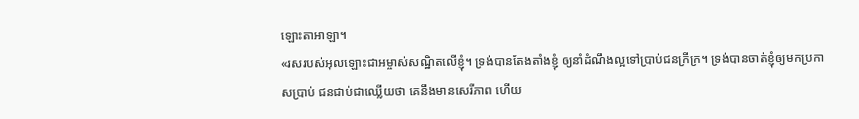ឡោះតាអាឡា។
«រសរបស់អុលឡោះជាអម្ចាស់សណ្ឋិតលើខ្ញុំ។ ទ្រង់បានតែងតាំងខ្ញុំ ឲ្យនាំដំណឹងល្អទៅប្រាប់ជនក្រីក្រ។ ទ្រង់បានចាត់ខ្ញុំឲ្យមកប្រកាសប្រាប់ ជនជាប់ជាឈ្លើយថា គេនឹងមានសេរីភាព ហើយ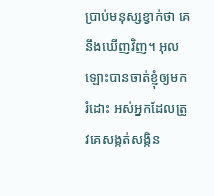ប្រាប់មនុស្សខ្វាក់ថា គេនឹងឃើញវិញ។ អុលឡោះបានចាត់ខ្ញុំឲ្យមករំដោះ អស់អ្នកដែលត្រូវគេសង្កត់សង្កិន